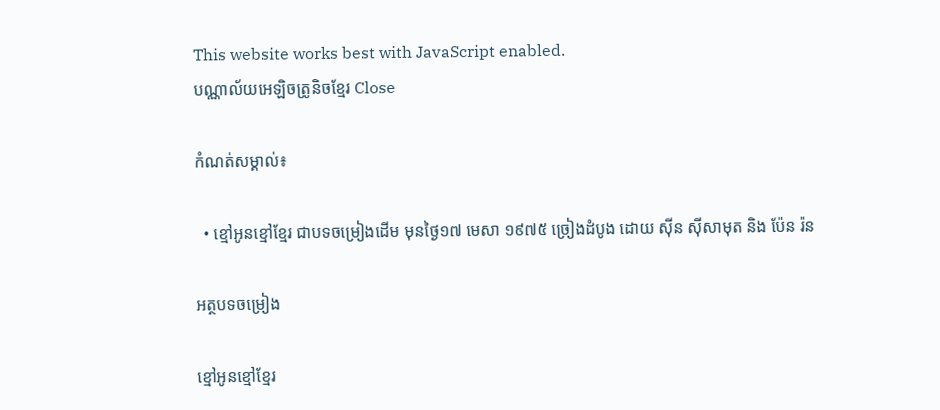This website works best with JavaScript enabled.
បណ្ណាល័យអេឡិចត្រូនិចខ្មែរ Close

កំណត់សម្គាល់៖

  • ខ្មៅអូនខ្មៅខ្មែរ ជាបទចម្រៀងដើម មុនថ្ងៃ១៧ មេសា ១៩៧៥ ច្រៀងដំបូង ដោយ ស៊ីន ស៊ីសាមុត និង ប៉ែន រ៉ន

អត្ថបទចម្រៀង

ខ្មៅអូនខ្មៅខ្មែរ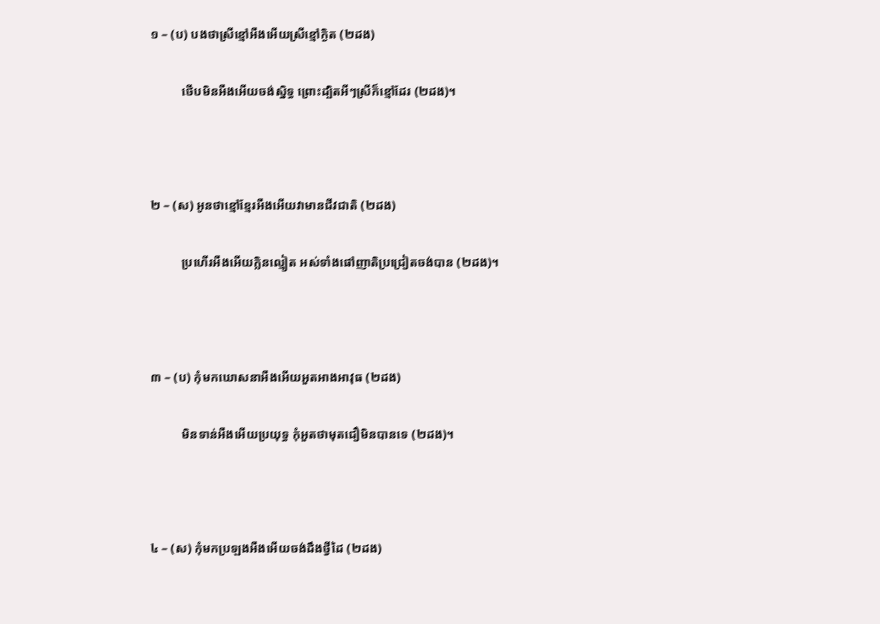១ – (ប) បងថាស្រីខ្មៅអឺងអើយស្រីខ្មៅក្ងិត (២ដង)

          ថើបមិនអឺងអើយចង់ស្និទ្ធ ព្រោះដ្បិតអីៗស្រីក៏ខ្មៅដែរ (២ដង)។



២ – (ស) អូនថាខ្មៅខ្មែរអឺងអើយវាមានជីវជាតិ (២ដង)

          ប្រហើរអឺងអើយក្លិនល្មៀត អស់ទាំងផៅញាតិប្រជ្រៀតចង់បាន (២ដង)។



៣ – (ប) កុំមកឃោសនាអឺងអើយអួតអាងអាវុធ (២ដង)

          មិនទាន់អឺងអើយប្រយុទ្ធ កុំអួតថាមុតជឿមិនបានទេ (២ដង)។



៤ – (ស) កុំមកប្រឡងអឺងអើយចង់ដឹងថ្វីដៃ (២ដង)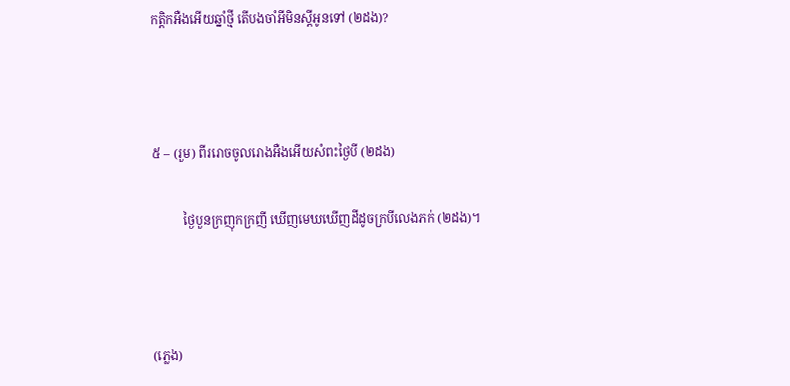កត្ដិកអឺងអើយឆ្នាំថ្មី តើបងចាំអីមិនស្តីអូនទៅ (២ដង)?



៥ – (រួម) ពីររោចចូលរោងអឺងអើយសំពះថ្ងៃបី (២ដង)

          ថ្ងៃបួនក្រញុកក្រញី ឃើញមេឃឃើញដីដូចក្របីលេងភក់ (២ដង)។



(ភ្លេង)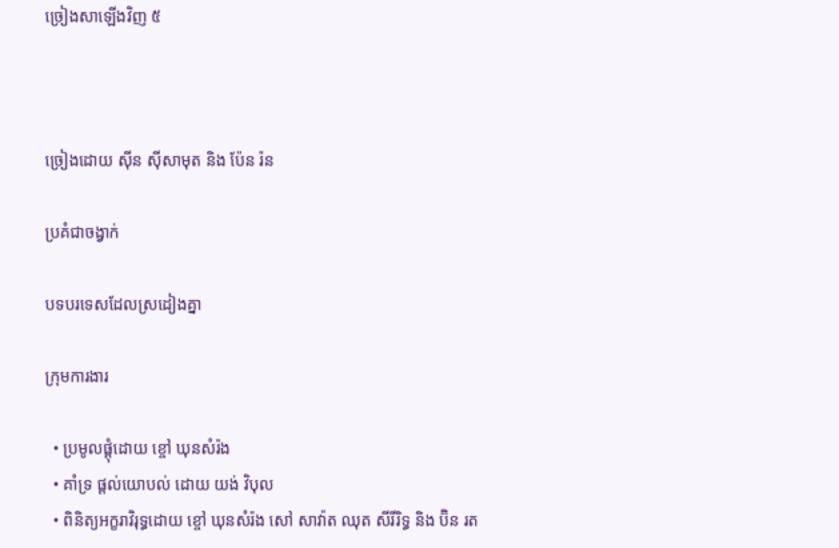ច្រៀងសាឡើងវិញ ៥



ច្រៀងដោយ ស៊ីន ស៊ីសាមុត និង ប៉ែន រ៉ន

ប្រគំជាចង្វាក់

បទបរទេសដែលស្រដៀងគ្នា

ក្រុមការងារ

  • ប្រមូលផ្ដុំដោយ ខ្ចៅ ឃុនសំរ៉ង
  • គាំទ្រ ផ្ដល់យោបល់ ដោយ យង់ វិបុល
  • ពិនិត្យអក្ខរាវិរុទ្ធដោយ ខ្ចៅ ឃុនសំរ៉ង សៅ សាវ៉ាត ឈុត សីរីរិទ្ធ និង ប៊ិន រត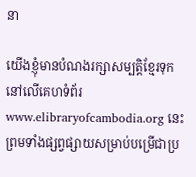នា

យើងខ្ញុំមានបំណងរក្សាសម្បត្តិខ្មែរទុកនៅលើគេហទំព័រ www.elibraryofcambodia.org នេះ ព្រមទាំងផ្សព្វផ្សាយសម្រាប់បម្រើជាប្រ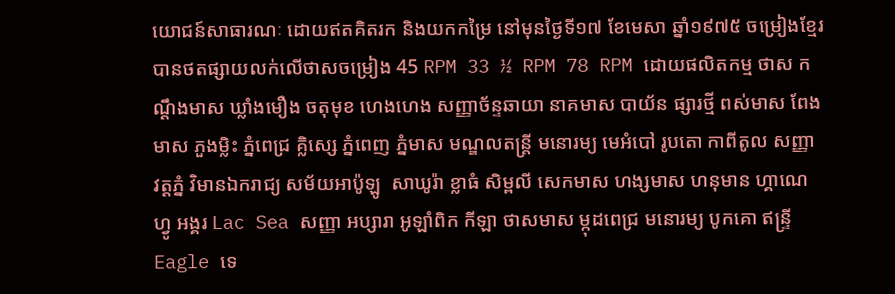យោជន៍សាធារណៈ ដោយឥតគិតរក និងយកកម្រៃ នៅមុនថ្ងៃទី១៧ ខែមេសា ឆ្នាំ១៩៧៥ ចម្រៀងខ្មែរបានថតផ្សាយលក់លើថាសចម្រៀង 45 RPM 33 ½ RPM 78 RPM ដោយផលិតកម្ម ថាស កណ្ដឹងមាស ឃ្លាំងមឿង ចតុមុខ ហេងហេង សញ្ញាច័ន្ទឆាយា នាគមាស បាយ័ន ផ្សារថ្មី ពស់មាស ពែងមាស ភួងម្លិះ ភ្នំពេជ្រ គ្លិស្សេ ភ្នំពេញ ភ្នំមាស មណ្ឌលតន្រ្តី មនោរម្យ មេអំបៅ រូបតោ កាពីតូល សញ្ញា វត្តភ្នំ វិមានឯករាជ្យ សម័យអាប៉ូឡូ  សាឃូរ៉ា ខ្លាធំ សិម្ពលី សេកមាស ហង្សមាស ហនុមាន ហ្គាណេហ្វូ អង្គរ Lac Sea សញ្ញា អប្សារា អូឡាំពិក កីឡា ថាសមាស ម្កុដពេជ្រ មនោរម្យ បូកគោ ឥន្ទ្រី Eagle ទេ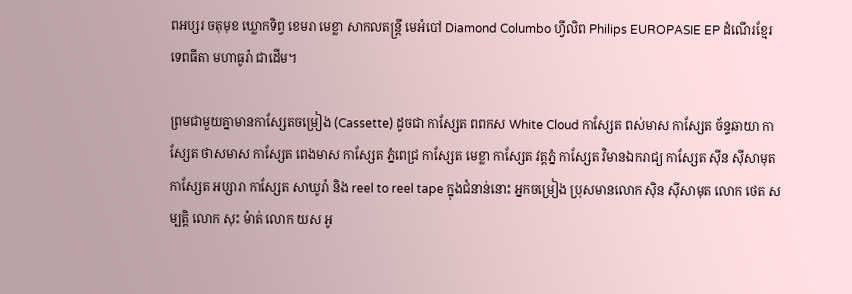ពអប្សរ ចតុមុខ ឃ្លោកទិព្វ ខេមរា មេខ្លា សាកលតន្ត្រី មេអំបៅ Diamond Columbo ហ្វីលិព Philips EUROPASIE EP ដំណើរខ្មែរ ទេពធីតា មហាធូរ៉ា ជាដើម។

ព្រមជាមួយគ្នាមានកាសែ្សតចម្រៀង (Cassette) ដូចជា កាស្សែត ពពកស White Cloud កាស្សែត ពស់មាស កាស្សែត ច័ន្ទឆាយា កាស្សែត ថាសមាស កាស្សែត ពេងមាស កាស្សែត ភ្នំពេជ្រ កាស្សែត មេខ្លា កាស្សែត វត្តភ្នំ កាស្សែត វិមានឯករាជ្យ កាស្សែត ស៊ីន ស៊ីសាមុត កាស្សែត អប្សារា កាស្សែត សាឃូរ៉ា និង reel to reel tape ក្នុងជំនាន់នោះ អ្នកចម្រៀង ប្រុសមានលោក ស៊ិន ស៊ីសាមុត លោក ថេត សម្បត្តិ លោក សុះ ម៉ាត់ លោក យស អូ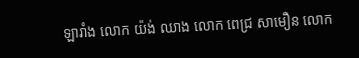ឡារាំង លោក យ៉ង់ ឈាង លោក ពេជ្រ សាមឿន លោក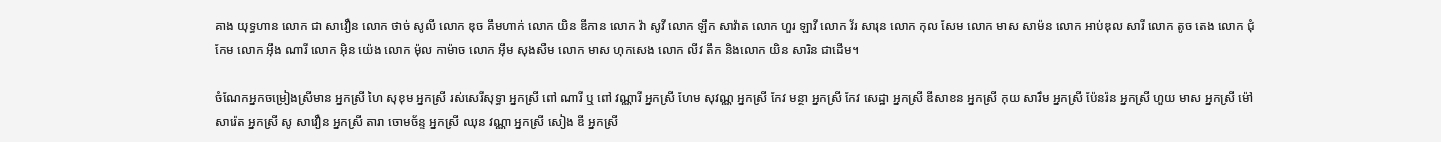គាង យុទ្ធហាន លោក ជា សាវឿន លោក ថាច់ សូលី លោក ឌុច គឹមហាក់ លោក យិន ឌីកាន លោក វ៉ា សូវី លោក ឡឹក សាវ៉ាត លោក ហួរ ឡាវី លោក វ័រ សារុន លោក កុល សែម លោក មាស សាម៉ន លោក អាប់ឌុល សារី លោក តូច តេង លោក ជុំ កែម លោក អ៊ឹង ណារី លោក អ៊ិន យ៉េង លោក ម៉ុល កាម៉ាច លោក អ៊ឹម សុងសឺម លោក មាស ហុកសេង លោក លីវ តឹក និងលោក យិន សារិន ជាដើម។

ចំណែកអ្នកចម្រៀងស្រីមាន អ្នកស្រី ហៃ សុខុម អ្នកស្រី រស់សេរីសុទ្ធា អ្នកស្រី ពៅ ណារី ឬ ពៅ វណ្ណារី អ្នកស្រី ហែម សុវណ្ណ អ្នកស្រី កែវ មន្ថា អ្នកស្រី កែវ សេដ្ឋា អ្នកស្រី ឌីសាខន អ្នកស្រី កុយ សារឹម អ្នកស្រី ប៉ែនរ៉ន អ្នកស្រី ហួយ មាស អ្នកស្រី ម៉ៅ សារ៉េត អ្នកស្រី សូ សាវឿន អ្នកស្រី តារា ចោមច័ន្ទ អ្នកស្រី ឈុន វណ្ណា អ្នកស្រី សៀង ឌី អ្នកស្រី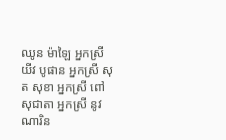ឈូន ម៉ាឡៃ អ្នកស្រី យីវ បូផាន អ្នកស្រី សុត សុខា អ្នកស្រី ពៅ សុជាតា អ្នកស្រី នូវ ណារិន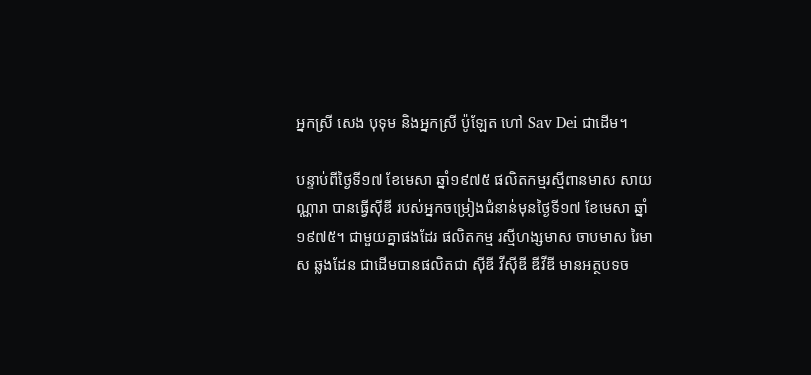អ្នកស្រី សេង បុទុម និងអ្នកស្រី ប៉ូឡែត ហៅ Sav Dei ជាដើម។

បន្ទាប់ពីថ្ងៃទី១៧ ខែមេសា ឆ្នាំ១៩៧៥ ផលិតកម្មរស្មីពានមាស សាយណ្ណារា បានធ្វើស៊ីឌី របស់អ្នកចម្រៀងជំនាន់មុនថ្ងៃទី១៧ ខែមេសា ឆ្នាំ១៩៧៥។ ជាមួយគ្នាផងដែរ ផលិតកម្ម រស្មីហង្សមាស ចាបមាស រៃមាស ឆ្លងដែន ជាដើមបានផលិតជា ស៊ីឌី វីស៊ីឌី ឌីវីឌី មានអត្ថបទច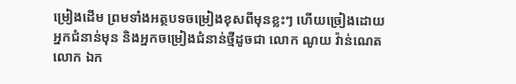ម្រៀងដើម ព្រមទាំងអត្ថបទចម្រៀងខុសពីមុនខ្លះៗ ហើយច្រៀងដោយអ្នកជំនាន់មុន និងអ្នកចម្រៀងជំនាន់ថ្មីដូចជា លោក ណូយ វ៉ាន់ណេត លោក ឯក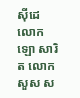ស៊ីដេ លោក ឡោ សារិត លោក សួស ស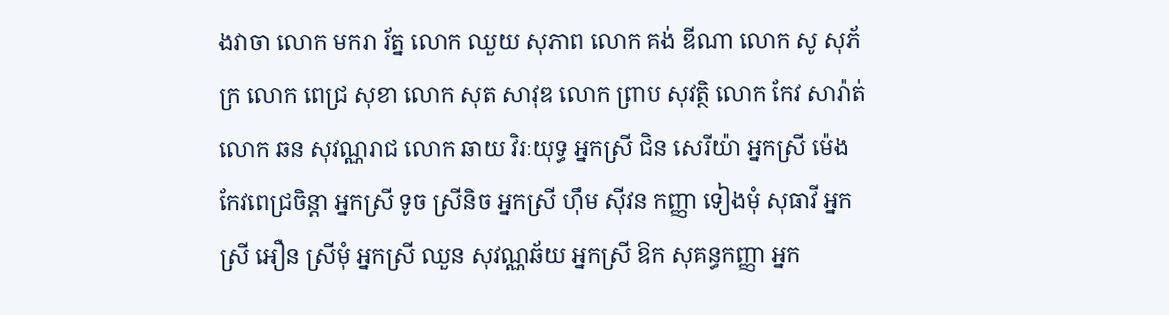ងវាចា លោក មករា រ័ត្ន លោក ឈួយ សុភាព លោក គង់ ឌីណា លោក សូ សុភ័ក្រ លោក ពេជ្រ សុខា លោក សុត សាវុឌ លោក ព្រាប សុវត្ថិ លោក កែវ សារ៉ាត់ លោក ឆន សុវណ្ណរាជ លោក ឆាយ វិរៈយុទ្ធ អ្នកស្រី ជិន សេរីយ៉ា អ្នកស្រី ម៉េង កែវពេជ្រចិន្តា អ្នកស្រី ទូច ស្រីនិច អ្នកស្រី ហ៊ឹម ស៊ីវន កញ្ញា ទៀងមុំ សុធាវី អ្នកស្រី អឿន ស្រីមុំ អ្នកស្រី ឈួន សុវណ្ណឆ័យ អ្នកស្រី ឱក សុគន្ធកញ្ញា អ្នក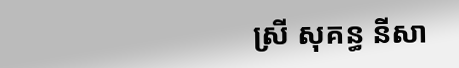ស្រី សុគន្ធ នីសា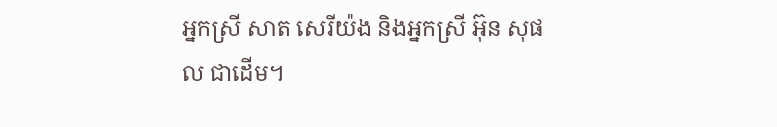អ្នកស្រី សាត សេរីយ៉ង និងអ្នកស្រី អ៊ុន សុផល ជាដើម។